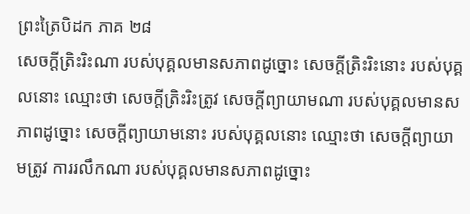ព្រះត្រៃបិដក ភាគ ២៨
សេចក្តីត្រិះរិះណា របស់បុគ្គលមានសភាពដូច្នោះ សេចក្តីត្រិះរិះនោះ របស់បុគ្គលនោះ ឈ្មោះថា សេចក្តីត្រិះរិះត្រូវ សេចក្តីព្យាយាមណា របស់បុគ្គលមានសភាពដូច្នោះ សេចក្តីព្យាយាមនោះ របស់បុគ្គលនោះ ឈ្មោះថា សេចក្តីព្យាយាមត្រូវ ការរលឹកណា របស់បុគ្គលមានសភាពដូច្នោះ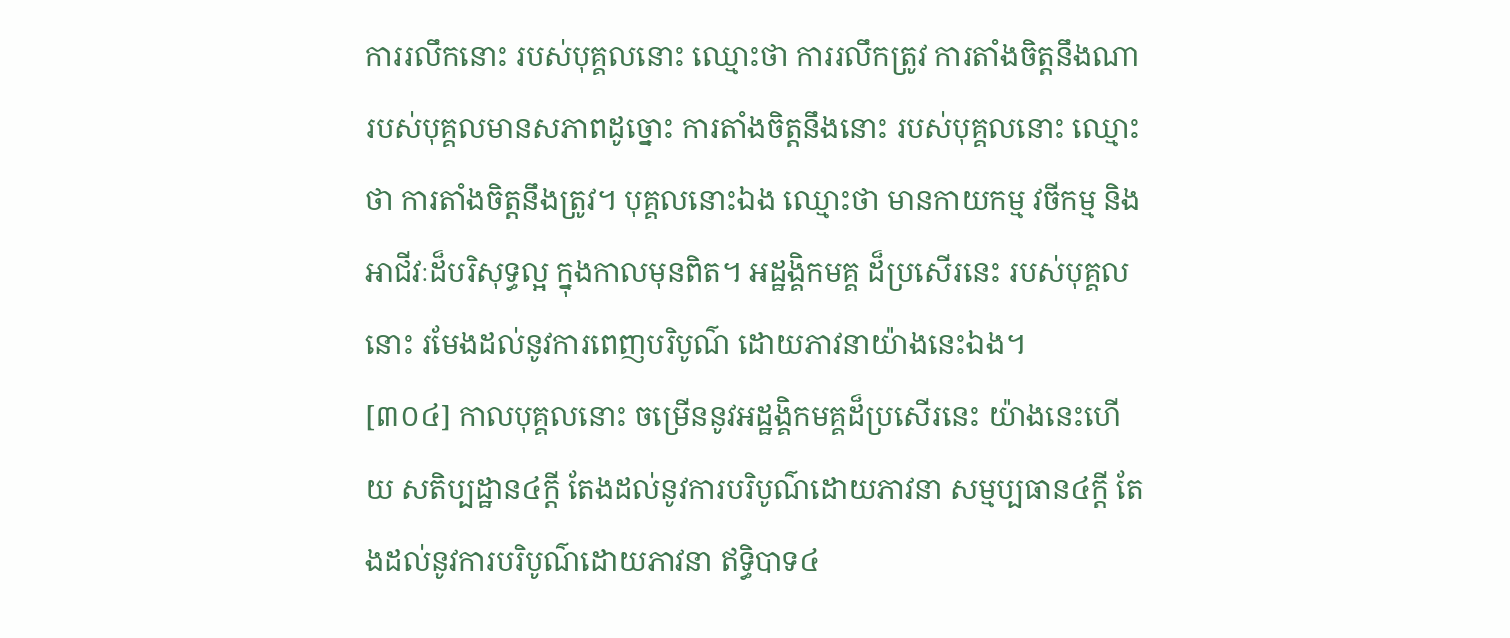ការរលឹកនោះ របស់បុគ្គលនោះ ឈ្មោះថា ការរលឹកត្រូវ ការតាំងចិត្តនឹងណា របស់បុគ្គលមានសភាពដូច្នោះ ការតាំងចិត្តនឹងនោះ របស់បុគ្គលនោះ ឈ្មោះថា ការតាំងចិត្តនឹងត្រូវ។ បុគ្គលនោះឯង ឈ្មោះថា មានកាយកម្ម វចីកម្ម និងអាជីវៈដ៏បរិសុទ្ធល្អ ក្នុងកាលមុនពិត។ អដ្ឋង្គិកមគ្គ ដ៏ប្រសើរនេះ របស់បុគ្គលនោះ រមែងដល់នូវការពេញបរិបូណ៌ ដោយភាវនាយ៉ាងនេះឯង។
[៣០៤] កាលបុគ្គលនោះ ចម្រើននូវអដ្ឋង្គិកមគ្គដ៏ប្រសើរនេះ យ៉ាងនេះហើយ សតិប្បដ្ឋាន៤ក្តី តែងដល់នូវការបរិបូណ៌ដោយភាវនា សម្មប្បធាន៤ក្តី តែងដល់នូវការបរិបូណ៌ដោយភាវនា ឥទ្ធិបាទ៤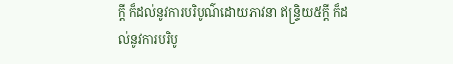ក្តី ក៏ដល់នូវការបរិបូណ៌ដោយភាវនា ឥន្ទ្រិយ៥ក្តី ក៏ដល់នូវការបរិបូ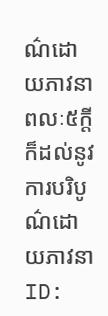ណ៌ដោយភាវនា ពលៈ៥ក្តី ក៏ដល់នូវការបរិបូណ៌ដោយភាវនា
ID: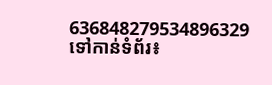636848279534896329
ទៅកាន់ទំព័រ៖